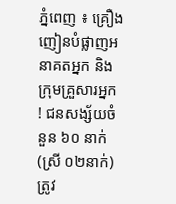ភ្នំពេញ ៖ គ្រឿងញៀនបំផ្លាញអនាគតអ្នក និងក្រុមគ្រួសារអ្នក ! ជនសង្ស័យចំនួន ៦០ នាក់(ស្រី ០២នាក់) ត្រូវ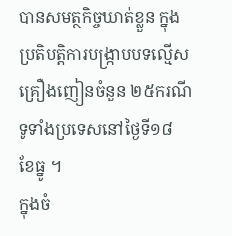បានសមត្ថកិច្ចឃាត់ខ្លួន ក្នុងប្រតិបត្តិការបង្ក្រាបបទល្មើសគ្រឿងញៀនចំនួន ២៥ករណី ទូទាំងប្រទេសនៅថ្ងៃទី១៨ ខែធ្នូ ។
ក្នុងចំ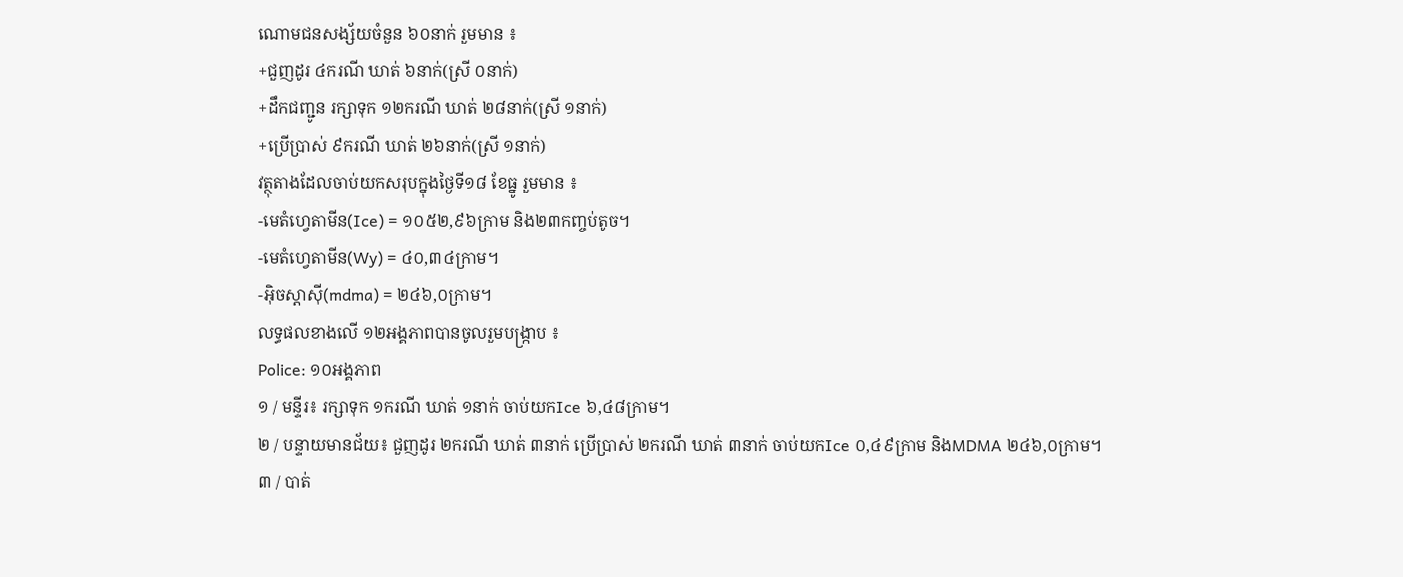ណោមជនសង្ស័យចំនួន ៦០នាក់ រួមមាន ៖
+ជួញដូរ ៤ករណី ឃាត់ ៦នាក់(ស្រី ០នាក់)
+ដឹកជញ្ជូន រក្សាទុក ១២ករណី ឃាត់ ២៨នាក់(ស្រី ១នាក់)
+ប្រើប្រាស់ ៩ករណី ឃាត់ ២៦នាក់(ស្រី ១នាក់)
វត្ថុតាងដែលចាប់យកសរុបក្នុងថ្ងៃទី១៨ ខែធ្នូ រួមមាន ៖
-មេតំហ្វេតាមីន(Ice) = ១០៥២,៩៦ក្រាម និង២៣កញ្ចប់តូច។
-មេតំហ្វេតាមីន(Wy) = ៤០,៣៤ក្រាម។
-អុិចស្តាសុី(mdma) = ២៤៦,០ក្រាម។
លទ្ធផលខាងលើ ១២អង្គភាពបានចូលរួមបង្ក្រាប ៖
Police: ១០អង្គភាព
១ / មន្ទីរ៖ រក្សាទុក ១ករណី ឃាត់ ១នាក់ ចាប់យកIce ៦,៤៨ក្រាម។
២ / បន្ទាយមានជ័យ៖ ជួញដូរ ២ករណី ឃាត់ ៣នាក់ ប្រើប្រាស់ ២ករណី ឃាត់ ៣នាក់ ចាប់យកIce ០,៤៩ក្រាម និងMDMA ២៤៦,០ក្រាម។
៣ / បាត់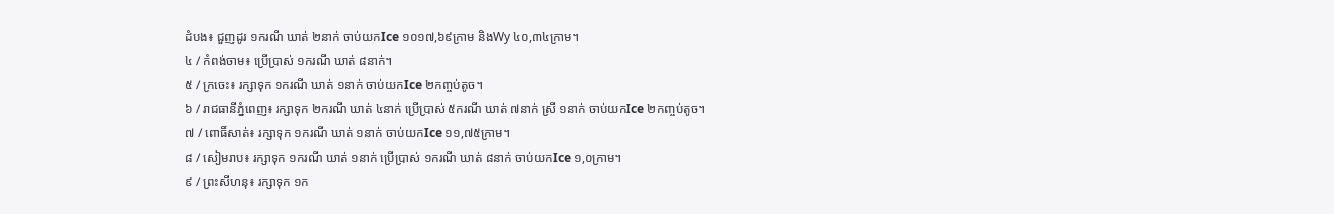ដំបង៖ ជួញដូរ ១ករណី ឃាត់ ២នាក់ ចាប់យកIce ១០១៧,៦៩ក្រាម និងWy ៤០,៣៤ក្រាម។
៤ / កំពង់ចាម៖ ប្រើប្រាស់ ១ករណី ឃាត់ ៨នាក់។
៥ / ក្រចេះ៖ រក្សាទុក ១ករណី ឃាត់ ១នាក់ ចាប់យកIce ២កញ្ចប់តូច។
៦ / រាជធានីភ្នំពេញ៖ រក្សាទុក ២ករណី ឃាត់ ៤នាក់ ប្រើប្រាស់ ៥ករណី ឃាត់ ៧នាក់ ស្រី ១នាក់ ចាប់យកIce ២កញ្ចប់តូច។
៧ / ពោធិ៍សាត់៖ រក្សាទុក ១ករណី ឃាត់ ១នាក់ ចាប់យកIce ១១,៧៥ក្រាម។
៨ / សៀមរាប៖ រក្សាទុក ១ករណី ឃាត់ ១នាក់ ប្រើប្រាស់ ១ករណី ឃាត់ ៨នាក់ ចាប់យកIce ១,០ក្រាម។
៩ / ព្រះសីហនុ៖ រក្សាទុក ១ក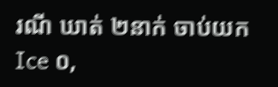រណី ឃាត់ ២នាក់ ចាប់យកIce ០,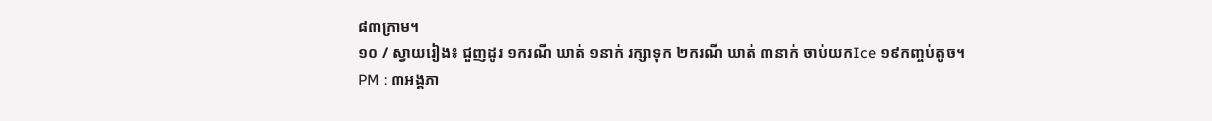៨៣ក្រាម។
១០ / ស្វាយរៀង៖ ជួញដូរ ១ករណី ឃាត់ ១នាក់ រក្សាទុក ២ករណី ឃាត់ ៣នាក់ ចាប់យកIce ១៩កញ្ចប់តូច។
PM : ៣អង្គភា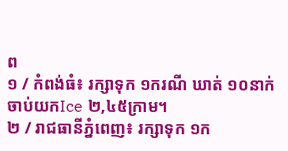ព
១ / កំពង់ធំ៖ រក្សាទុក ១ករណី ឃាត់ ១០នាក់ ចាប់យកIce ២,៤៥ក្រាម។
២ / រាជធានីភ្នំពេញ៖ រក្សាទុក ១ក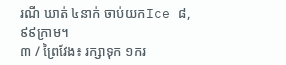រណី ឃាត់ ៤នាក់ ចាប់យកIce ៨,៩៩ក្រាម។
៣ / ព្រៃវែង៖ រក្សាទុក ១ករ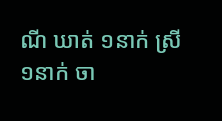ណី ឃាត់ ១នាក់ ស្រី ១នាក់ ចា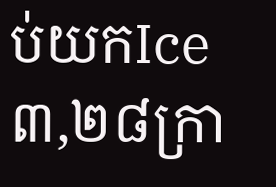ប់យកIce ៣,២៨ក្រា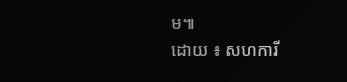ម៕
ដោយ ៖ សហការី